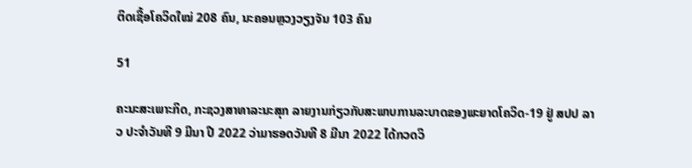ຕິດເຊື້ອໂຄວິດໃໝ່ 208 ຄົນ, ນະຄອນຫຼວງວຽງຈັນ 103 ຄົນ

51

ຄະນະສະເພາະກິດ, ກະຊວງສາທາລະນະສຸກ ລາຍງານກ່ຽວກັບສະພາບການລະບາດຂອງພະຍາດໂຄວິດ-19 ຢູ່ ສປປ ລາວ ປະຈໍາວັນທີ 9 ມີນາ ປີ 2022 ວ່າມາຮອດວັນທີ 8 ມີນາ 2022 ໄດ້ກວດວິ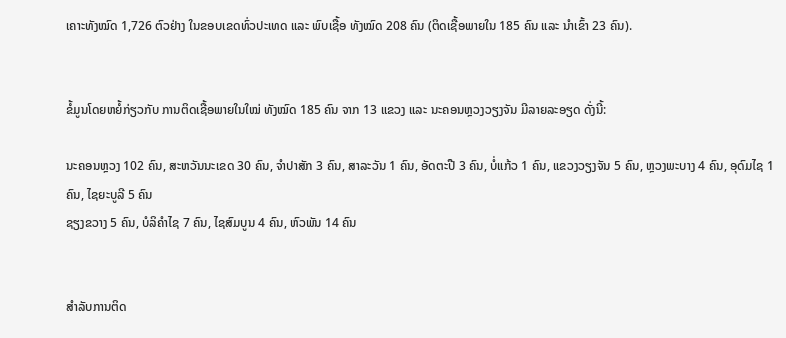ເຄາະທັງໝົດ 1,726 ຕົວຢ່າງ ໃນຂອບເຂດທົ່ວປະເທດ ແລະ ພົບເຊື້ອ ທັງໝົດ 208 ຄົນ (ຕິດເຊື້ອພາຍໃນ 185 ຄົນ ແລະ ນໍາເຂົ້າ 23 ຄົນ).


ຂໍ້ມູນໂດຍຫຍໍ້ກ່ຽວກັບ ການຕິດເຊື້ອພາຍໃນໃໝ່ ທັງໝົດ 185 ຄົນ ຈາກ 13 ແຂວງ ແລະ ນະຄອນຫຼວງວຽງຈັນ ມີລາຍລະອຽດ ດັ່ງນີ້:

ນະຄອນຫຼວງ 102 ຄົນ, ສະຫວັນນະເຂດ 30 ຄົນ, ຈຳປາສັກ 3 ຄົນ, ສາລະວັນ 1 ຄົນ, ອັດຕະປື 3 ຄົນ, ບໍ່ແກ້ວ 1 ຄົນ, ແຂວງວຽງຈັນ 5 ຄົນ, ຫຼວງພະບາງ 4 ຄົນ, ອຸດົມໄຊ 1 ຄົນ, ໄຊຍະບູລີ 5 ຄົນ
ຊຽງຂວາງ 5 ຄົນ, ບໍລິຄຳໄຊ 7 ຄົນ, ໄຊສົມບູນ 4 ຄົນ, ຫົວພັນ 14 ຄົນ


ສໍາລັບການຕິດ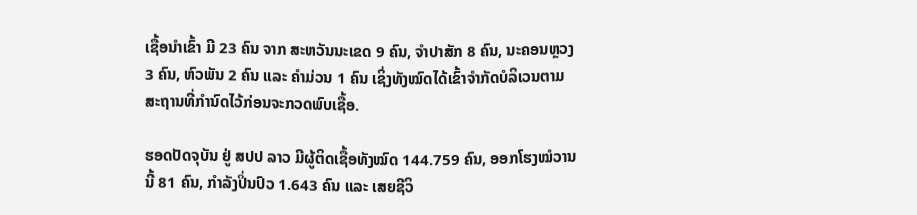ເຊື້ອນໍາເຂົ້າ ມີ 23 ຄົນ ຈາກ ສະຫວັນນະເຂດ 9 ຄົນ, ຈຳປາສັກ 8 ຄົນ, ນະຄອນຫຼວງ 3 ຄົນ, ຫົວພັນ 2 ຄົນ ແລະ ຄຳມ່ວນ 1 ຄົນ ເຊິ່ງທັງໝົດໄດ້ເຂົ້າຈຳກັດບໍລິເວນຕາມສະຖານທີ່ກຳນົດໄວ້ກ່ອນຈະກວດພົບເຊື້ອ.

ຮອດປັດຈຸບັນ ຢູ່ ສປປ ລາວ ມີຜູ້ຕິດເຊື້ອທັງໝົດ 144.759 ຄົນ, ອອກໂຮງໝໍວານນີ້ 81 ຄົນ, ກຳລັງປິ່ນປົວ 1.643 ຄົນ ແລະ ເສຍຊີວິ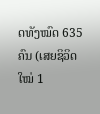ດທັງໝົດ 635 ຄົນ (ເສຍຊິວິດໃໝ່ 1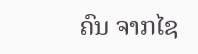ຄົນ ຈາກໄຊ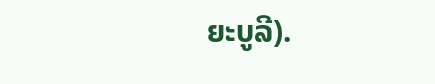ຍະບູລີ).